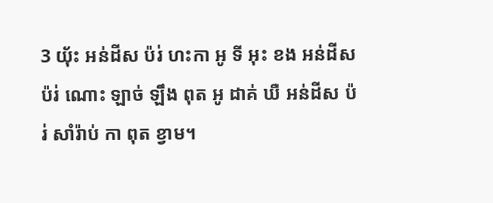3 យ៉័ះ អន់ដីស ប៉រ់ ហះកា អូ ទី អុះ ខង អន់ដីស ប៉រ់ ណោះ ឡាច់ ឡឹង ពុត អូ ដាគ់ ឃឺ អន់ដីស ប៉រ់ សាំរ៉ាប់ កា ពុត ខ្វាម។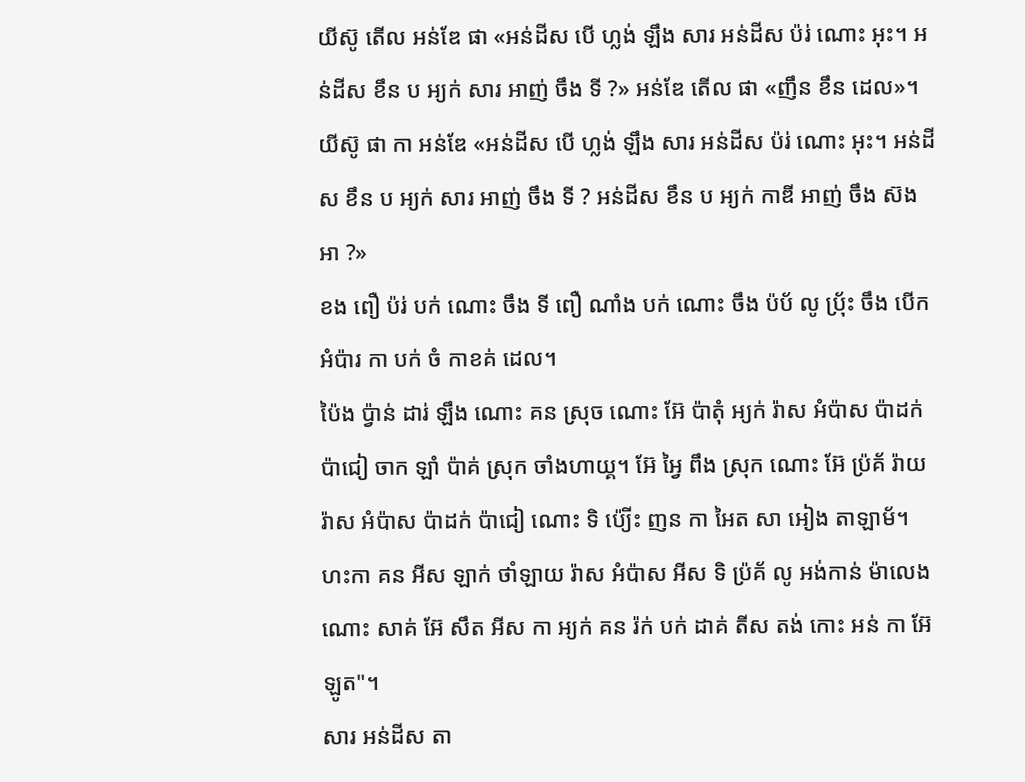យីស៊ូ តើល អន់ឌែ ផា «អន់ដីស បើ ហ្លង់ ឡឹង សារ អន់ដីស ប៉រ់ ណោះ អុះ។ អន់ដីស ខឹន ប អ្យក់ សារ អាញ់ ចឹង ទី ?» អន់ឌែ តើល ផា «ញឹន ខឹន ដេល»។
យីស៊ូ ផា កា អន់ឌែ «អន់ដីស បើ ហ្លង់ ឡឹង សារ អន់ដីស ប៉រ់ ណោះ អុះ។ អន់ដីស ខឹន ប អ្យក់ សារ អាញ់ ចឹង ទី ? អន់ដីស ខឹន ប អ្យក់ កាឌី អាញ់ ចឹង ស៊ង អា ?»
ខង ពឿ ប៉រ់ បក់ ណោះ ចឹង ទី ពឿ ណាំង បក់ ណោះ ចឹង ប៉ប័ លូ ប៉្រ័ះ ចឹង បើក អំប៉ារ កា បក់ ចំ កាខគ់ ដេល។
ប៉ៃង ប៉្វាន់ ដារ់ ឡឹង ណោះ គន ស្រុច ណោះ អ៊ែ ប៉ាតុំ អ្យក់ រ៉ាស អំប៉ាស ប៉ាដក់ ប៉ាជៀ ចាក ឡាំ ប៉ាគ់ ស្រុក ចាំងហាយ្គ។ អ៊ែ អ្វៃ ពឹង ស្រុក ណោះ អ៊ែ ប៉្រគ័ រ៉ាយ រ៉ាស អំប៉ាស ប៉ាដក់ ប៉ាជៀ ណោះ ទិ ប៉្យើះ ញន កា អៃត សា អៀង តាឡាម័។
ហះកា គន អីស ឡាក់ ថាំឡាយ រ៉ាស អំប៉ាស អីស ទិ ប៉្រគ័ លូ អង់កាន់ ម៉ាលេង ណោះ សាគ់ អ៊ែ សឹត អីស កា អ្យក់ គន រ៉ក់ បក់ ដាគ់ តីស តង់ កោះ អន់ កា អ៊ែ ឡូត"។
សារ អន់ដីស តា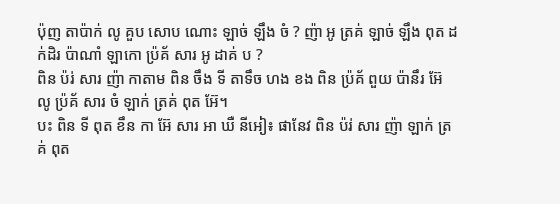ប៉ុញ តាប៉ាក់ លូ គួប សោប ណោះ ឡាច់ ឡឹង ចំ ? ញ៉ា អូ ត្រគ់ ឡាច់ ឡឹង ពុត ដក់ដិរ ប៉ាណាំ ឡាកោ ប៉្រគ័ សារ អូ ដាគ់ ប ?
ពិន ប៉រ់ សារ ញ៉ា កាតាម ពិន ចឹង ទី តាទឹច ហង ខង ពិន ប៉្រគ័ ពួយ ប៉ានឹរ អ៊ែ លូ ប៉្រគ័ សារ ចំ ឡាក់ ត្រគ់ ពុត អ៊ែ។
បះ ពិន ទី ពុត ខឹន កា អ៊ែ សារ អា ឃឺ នីអៀ៖ ផានែវ ពិន ប៉រ់ សារ ញ៉ា ឡាក់ ត្រគ់ ពុត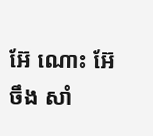អ៊ែ ណោះ អ៊ែ ចឹង សាំ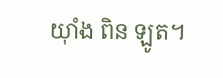យ៉ាំង ពិន ឡូត។